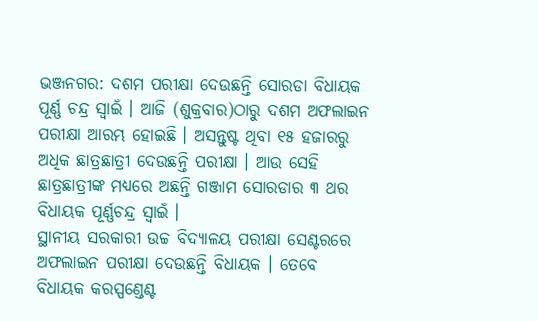ଭଞ୍ଜନଗର: ଦଶମ ପରୀକ୍ଷା ଦେଉଛନ୍ତି ସୋରଡା ବିଧାୟକ ପୂର୍ଣ୍ଣ ଚନ୍ଦ୍ର ସ୍ବାଇଁ । ଆଜି (ଶୁକ୍ରବାର)ଠାରୁ ଦଶମ ଅଫଲାଇନ ପରୀକ୍ଷା ଆରମ୍ଭ ହୋଇଛି । ଅସନ୍ତୁଷ୍ଟ ଥିବା ୧୫ ହଜାରରୁ ଅଧିକ ଛାତ୍ରଛାତ୍ରୀ ଦେଉଛନ୍ତି ପରୀକ୍ଷା । ଆଉ ସେହି ଛାତ୍ରଛାତ୍ରୀଙ୍କ ମଧ୍ୟରେ ଅଛନ୍ତି ଗଞ୍ଜାମ ସୋରଡାର ୩ ଥର ବିଧାୟକ ପୂର୍ଣ୍ଣଚନ୍ଦ୍ର ସ୍ବାଇଁ ।
ସ୍ଥାନୀୟ ସରକାରୀ ଉଚ୍ଚ ବିଦ୍ୟାଳୟ ପରୀକ୍ଷା ସେଣ୍ଟରରେ ଅଫଲାଇନ ପରୀକ୍ଷା ଦେଉଛନ୍ତି ବିଧାୟକ । ତେବେ ବିଧାୟକ କରସ୍ପଣ୍ଡେଣ୍ଟ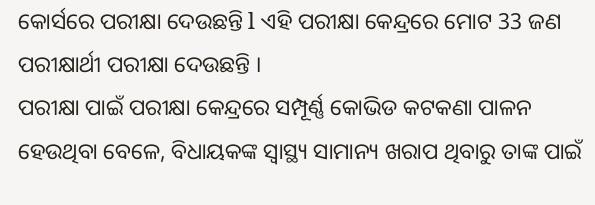କୋର୍ସରେ ପରୀକ୍ଷା ଦେଉଛନ୍ତି l ଏହି ପରୀକ୍ଷା କେନ୍ଦ୍ରରେ ମୋଟ 33 ଜଣ ପରୀକ୍ଷାର୍ଥୀ ପରୀକ୍ଷା ଦେଉଛନ୍ତି ।
ପରୀକ୍ଷା ପାଇଁ ପରୀକ୍ଷା କେନ୍ଦ୍ରରେ ସମ୍ପୂର୍ଣ୍ଣ କୋଭିଡ କଟକଣା ପାଳନ ହେଉଥିବା ବେଳେ, ବିଧାୟକଙ୍କ ସ୍ବାସ୍ଥ୍ୟ ସାମାନ୍ୟ ଖରାପ ଥିବାରୁ ତାଙ୍କ ପାଇଁ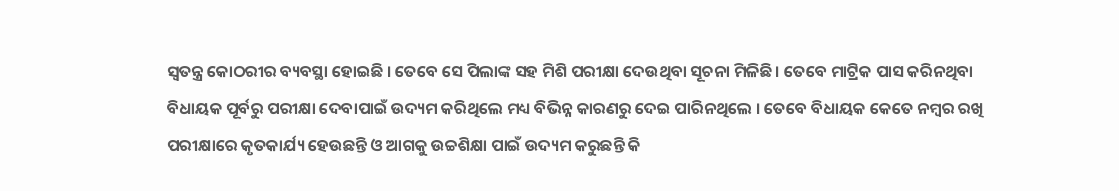ସ୍ବତନ୍ତ୍ର କୋଠରୀର ବ୍ୟବସ୍ଥା ହୋଇଛି । ତେବେ ସେ ପିଲାଙ୍କ ସହ ମିଶି ପରୀକ୍ଷା ଦେଉଥିବା ସୂଚନା ମିଳିଛି । ତେବେ ମାଟ୍ରିକ ପାସ କରିନଥିବା ବିଧାୟକ ପୂର୍ବରୁ ପରୀକ୍ଷା ଦେବାପାଇଁ ଉଦ୍ୟମ କରିଥିଲେ ମଧ୍ୟ ବିଭିନ୍ନ କାରଣରୁ ଦେଇ ପାରିନଥିଲେ । ତେବେ ବିଧାୟକ କେତେ ନମ୍ବର ରଖି ପରୀକ୍ଷାରେ କୃତକାର୍ଯ୍ୟ ହେଉଛନ୍ତି ଓ ଆଗକୁ ଉଚ୍ଚଶିକ୍ଷା ପାଇଁ ଉଦ୍ୟମ କରୁଛନ୍ତି କି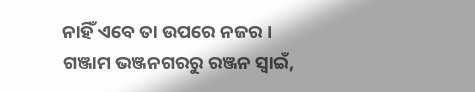ନାହିଁ ଏବେ ତା ଉପରେ ନଜର ।
ଗଞ୍ଜାମ ଭଞ୍ଜନଗରରୁ ରଞ୍ଜନ ସ୍ବାଇଁ,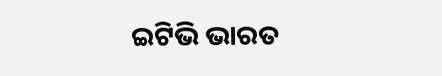ଇଟିଭି ଭାରତ